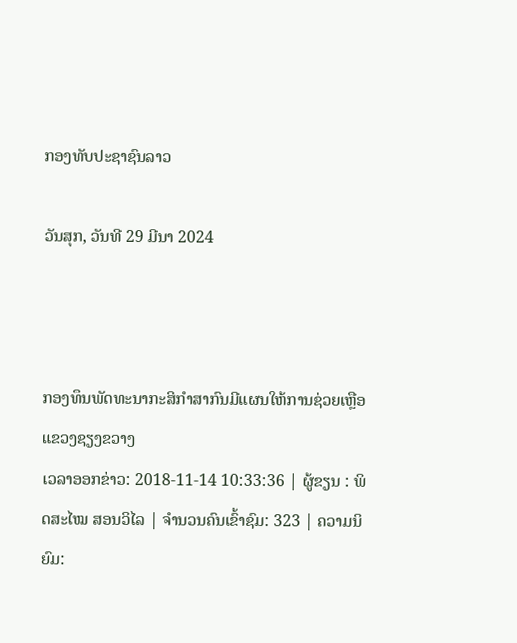ກອງທັບປະຊາຊົນລາວ

ວັນສຸກ, ວັນທີ 29 ມີນາ 2024



ກອງທຶນພັດທະນາກະສິກຳສາກົນມີແຜນໃຫ້ການຊ່ວຍເຫຼືອແຂວງຊຽງຂວາງ
ເວລາອອກຂ່າວ: 2018-11-14 10:33:36 | ຜູ້ຂຽນ : ພິດສະໄໝ ສອນວິໄລ | ຈຳນວນຄົນເຂົ້າຊົມ: 323 | ຄວາມນິຍົມ: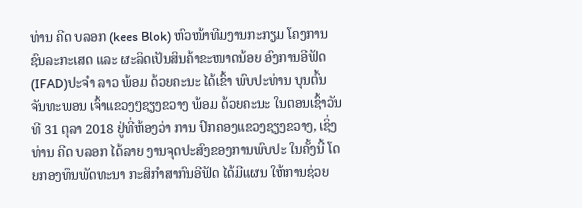ທ່ານ ຄີດ ບລອກ (kees Blok) ຫົວໜ້າທີມງານກະກຽມ ໂຄງການຊົນລະກະເສດ ແລະ ຜະລິດເປັນສິນຄ້າຂະໜາດນ້ອຍ ອົງການອີຟັດ(IFAD)ປະຈຳ ລາວ ພ້ອມ ດ້ວຍຄະນະ ໄດ້ເຂົ້າ ພົບປະທ່ານ ບຸນຕົ້ນ ຈັນທະພອນ ເຈົ້າແຂວງໆຊຽງຂວາງ ພ້ອມ ດ້ວຍຄະນະ ໃນຕອນເຊົ້າວັນທີ 31 ຕຸລາ 2018 ຢູ່ທີ່ຫ້ອງວ່າ ການ ປົກຄອງແຂວງຊຽງຂວາງ, ເຊິ່ງທ່ານ ຄີດ ບລອກ ໄດ້ລາຍ ງານຈຸດປະສົງຂອງການພົບປະ ໃນຄັ້ງນີ້ ໂດຍກອງທຶນພັດທະນາ ກະສິກຳສາກົນອີຟັດ ໄດ້ມີແຜນ ໃຫ້ການຊ່ວຍ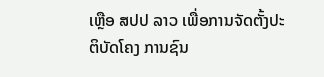ເຫຼືອ ສປປ ລາວ ເພື່ອການຈັດຕັ້ງປະຕິບັດໂຄງ ການຊົນ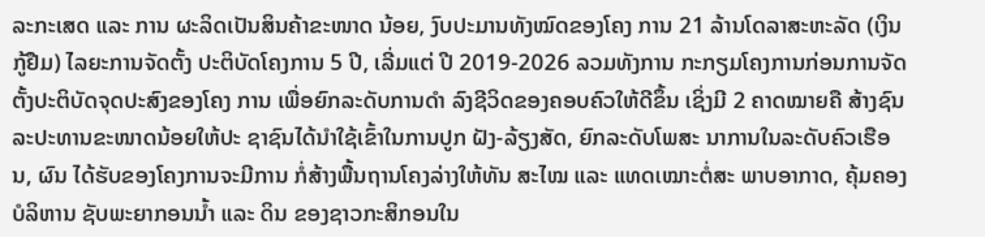ລະກະເສດ ແລະ ການ ຜະລິດເປັນສິນຄ້າຂະໜາດ ນ້ອຍ, ງົບປະມານທັງໝົດຂອງໂຄງ ການ 21 ລ້ານໂດລາສະຫະລັດ (ເງິນກູ້ຢືມ) ໄລຍະການຈັດຕັ້ງ ປະຕິບັດໂຄງການ 5 ປີ, ເລີ່ມແຕ່ ປີ 2019-2026 ລວມທັງການ ກະກຽມໂຄງການກ່ອນການຈັດ ຕັ້ງປະຕິບັດຈຸດປະສົງຂອງໂຄງ ການ ເພື່ອຍົກລະດັບການດຳ ລົງຊີວິດຂອງຄອບຄົວໃຫ້ດີຂຶ້ນ ເຊິ່ງມີ 2 ຄາດໝາຍຄື ສ້າງຊົນ ລະປະທານຂະໜາດນ້ອຍໃຫ້ປະ ຊາຊົນໄດ້ນຳໃຊ້ເຂົ້າໃນການປູກ ຝັງ-ລ້ຽງສັດ, ຍົກລະດັບໂພສະ ນາການໃນລະດັບຄົວເຮືອນ, ຜົນ ໄດ້ຮັບຂອງໂຄງການຈະມີການ ກໍ່ສ້າງພື້ນຖານໂຄງລ່າງໃຫ້ທັນ ສະໄໝ ແລະ ແທດເໝາະຕໍ່ສະ ພາບອາກາດ, ຄຸ້ມຄອງບໍລິຫານ ຊັບພະຍາກອນນ້ຳ ແລະ ດິນ ຂອງຊາວກະສິກອນໃນ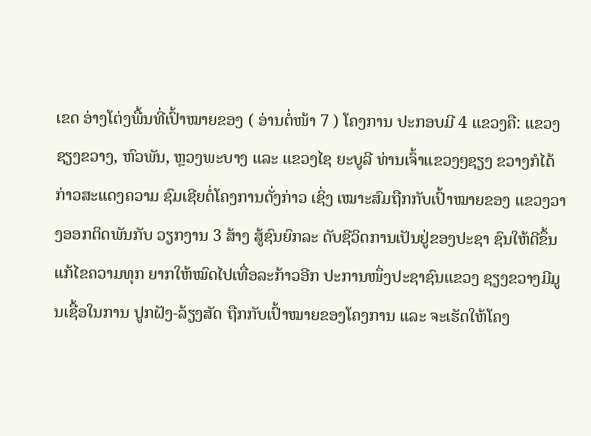ເຂດ ອ່າງໂຕ່ງພື້ນທີ່ເປົ້າໝາຍຂອງ ( ອ່ານຕໍ່ໜ້າ 7 ) ໂຄງການ ປະກອບມີ 4 ແຂວງຄື: ແຂວງຊຽງຂວາງ, ຫົວພັນ, ຫຼວງພະບາງ ແລະ ແຂວງໄຊ ຍະບູລີ ທ່ານເຈົ້າແຂວງໆຊຽງ ຂວາງກໍໄດ້ກ່າວສະແດງຄວາມ ຊົມເຊີຍຕໍ່ໂຄງການດັ່ງກ່າວ ເຊິ່ງ ເໝາະສົມຖືກກັບເປົ້າໝາຍຂອງ ແຂວງວາງອອກຕິດພັນກັບ ວຽກງານ 3 ສ້າງ ສູ້ຊົນຍົກລະ ດັບຊີວິດການເປັນຢູ່ຂອງປະຊາ ຊົນໃຫ້ດີຂຶ້ນແກ້ໄຂຄວາມທຸກ ຍາກໃຫ້ໝົດໄປເທື່ອລະກ້າວອີກ ປະການໜຶ່ງປະຊາຊົນແຂວງ ຊຽງຂວາງມີມູນເຊື້ອໃນການ ປູກຝັງ-ລ້ຽງສັດ ຖືກກັບເປົ້າໝາຍຂອງໂຄງການ ແລະ ຈະເຮັດໃຫ້ໂຄງ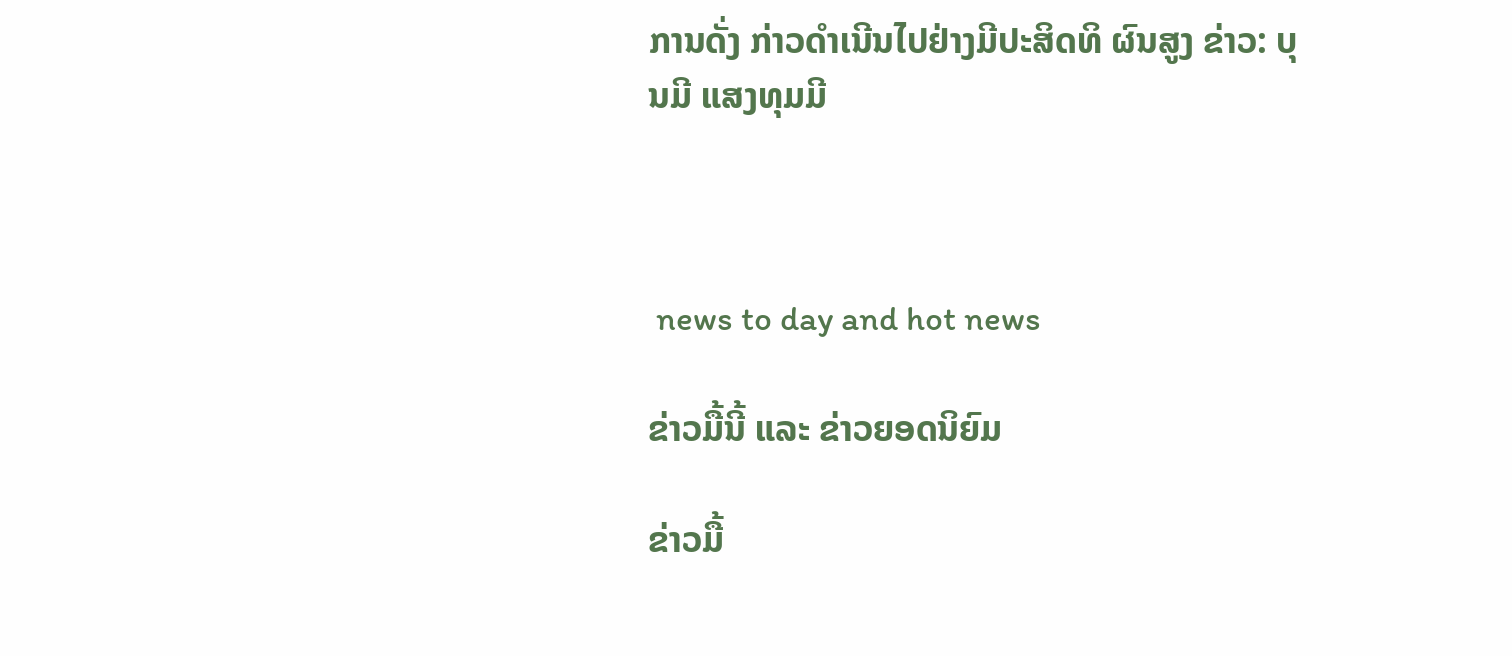ການດັ່ງ ກ່າວດຳເນີນໄປຢ່າງມີປະສິດທິ ຜົນສູງ ຂ່າວ: ບຸນມີ ແສງທຸມມີ



 news to day and hot news

ຂ່າວມື້ນີ້ ແລະ ຂ່າວຍອດນິຍົມ

ຂ່າວມື້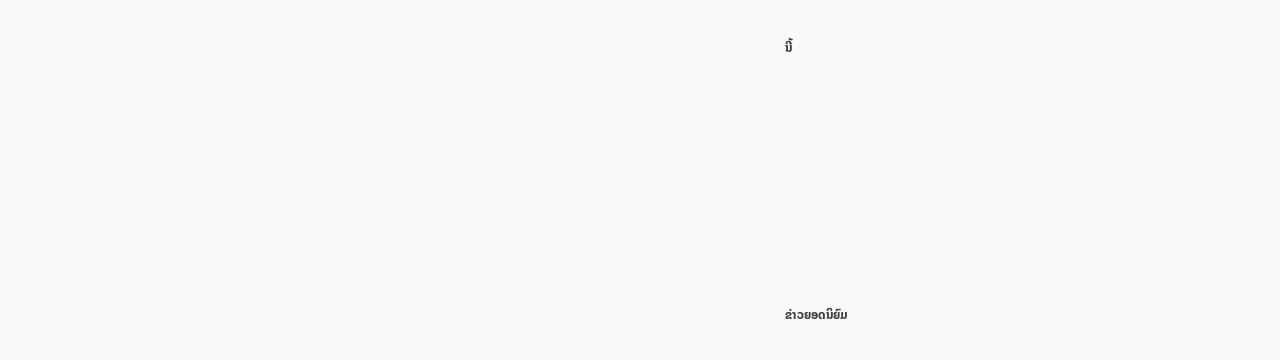ນີ້












ຂ່າວຍອດນິຍົມ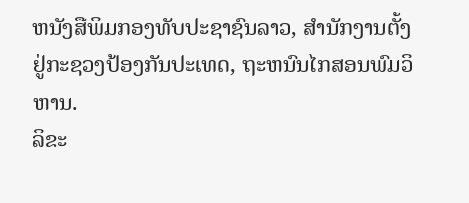ຫນັງສືພິມກອງທັບປະຊາຊົນລາວ, ສຳນັກງານຕັ້ງຢູ່ກະຊວງປ້ອງກັນປະເທດ, ຖະຫນົນໄກສອນພົມວິຫານ.
ລິຂະ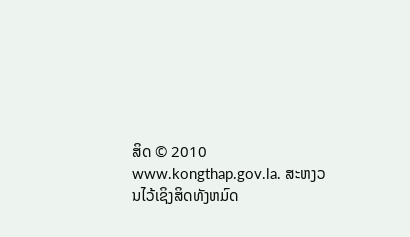ສິດ © 2010 www.kongthap.gov.la. ສະຫງວນໄວ້ເຊິງສິດທັງຫມົດ